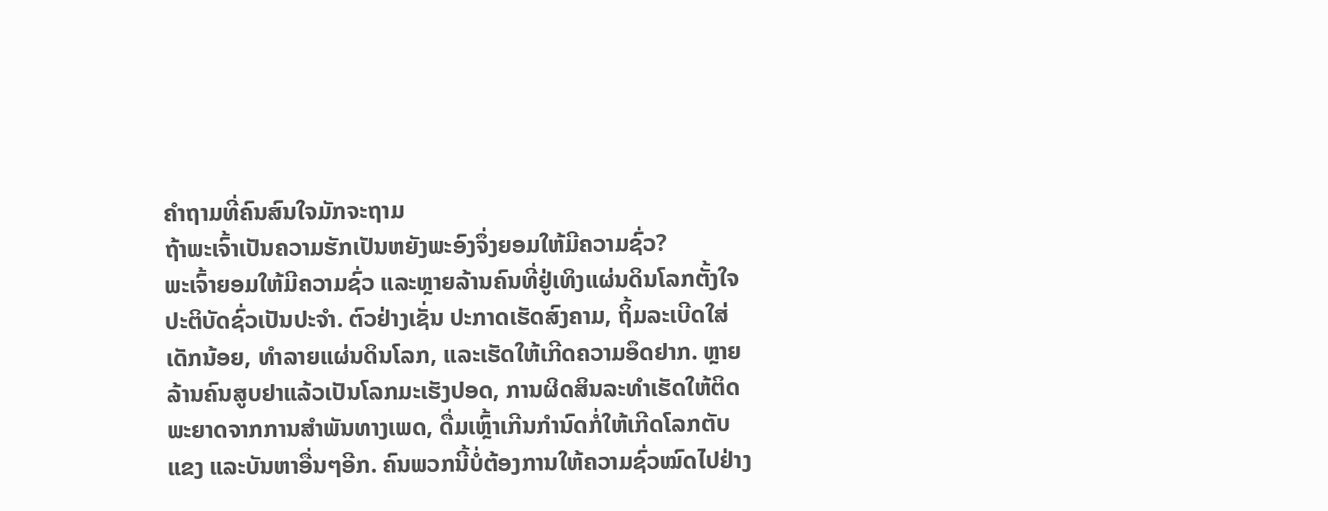ຄຳຖາມທີ່ຄົນສົນໃຈມັກຈະຖາມ
ຖ້າພະເຈົ້າເປັນຄວາມຮັກເປັນຫຍັງພະອົງຈຶ່ງຍອມໃຫ້ມີຄວາມຊົ່ວ?
ພະເຈົ້າຍອມໃຫ້ມີຄວາມຊົ່ວ ແລະຫຼາຍລ້ານຄົນທີ່ຢູ່ເທິງແຜ່ນດິນໂລກຕັ້ງໃຈປະຕິບັດຊົ່ວເປັນປະຈຳ. ຕົວຢ່າງເຊັ່ນ ປະກາດເຮັດສົງຄາມ, ຖິ້ມລະເບີດໃສ່ເດັກນ້ອຍ, ທຳລາຍແຜ່ນດິນໂລກ, ແລະເຮັດໃຫ້ເກີດຄວາມອຶດຢາກ. ຫຼາຍລ້ານຄົນສູບຢາແລ້ວເປັນໂລກມະເຮັງປອດ, ການຜິດສິນລະທຳເຮັດໃຫ້ຕິດພະຍາດຈາກການສຳພັນທາງເພດ, ດື່ມເຫຼົ້າເກີນກຳນົດກໍ່ໃຫ້ເກີດໂລກຕັບແຂງ ແລະບັນຫາອື່ນໆອີກ. ຄົນພວກນີ້ບໍ່ຕ້ອງການໃຫ້ຄວາມຊົ່ວໝົດໄປຢ່າງ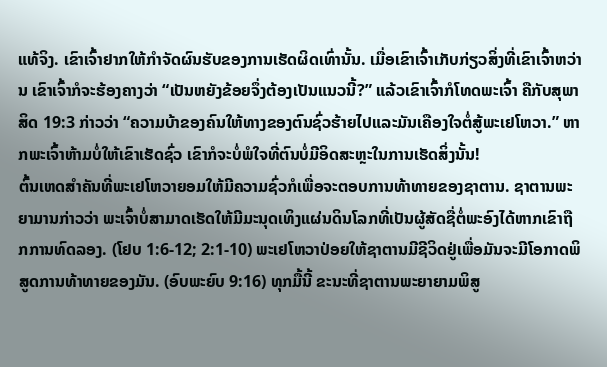ແທ້ຈິງ. ເຂົາເຈົ້າຢາກໃຫ້ກຳຈັດຜົນຮັບຂອງການເຮັດຜິດເທົ່ານັ້ນ. ເມື່ອເຂົາເຈົ້າເກັບກ່ຽວສິ່ງທີ່ເຂົາເຈົ້າຫວ່ານ ເຂົາເຈົ້າກໍຈະຮ້ອງຄາງວ່າ “ເປັນຫຍັງຂ້ອຍຈຶ່ງຕ້ອງເປັນແນວນີ້?” ແລ້ວເຂົາເຈົ້າກໍໂທດພະເຈົ້າ ຄືກັບສຸພາສິດ 19:3 ກ່າວວ່າ “ຄວາມບ້າຂອງຄົນໃຫ້ທາງຂອງຕົນຊົ່ວຮ້າຍໄປແລະມັນເຄືອງໃຈຕໍ່ສູ້ພະເຢໂຫວາ.” ຫາກພະເຈົ້າຫ້າມບໍ່ໃຫ້ເຂົາເຮັດຊົ່ວ ເຂົາກໍຈະບໍ່ພໍໃຈທີ່ຕົນບໍ່ມີອິດສະຫຼະໃນການເຮັດສິ່ງນັ້ນ!
ຕົ້ນເຫດສຳຄັນທີ່ພະເຢໂຫວາຍອມໃຫ້ມີຄວາມຊົ່ວກໍເພື່ອຈະຕອບການທ້າທາຍຂອງຊາຕານ. ຊາຕານພະຍາມານກ່າວວ່າ ພະເຈົ້າບໍ່ສາມາດເຮັດໃຫ້ມີມະນຸດເທິງແຜ່ນດິນໂລກທີ່ເປັນຜູ້ສັດຊື່ຕໍ່ພະອົງໄດ້ຫາກເຂົາຖືກການທົດລອງ. (ໂຢບ 1:6-12; 2:1-10) ພະເຢໂຫວາປ່ອຍໃຫ້ຊາຕານມີຊີວິດຢູ່ເພື່ອມັນຈະມີໂອກາດພິສູດການທ້າທາຍຂອງມັນ. (ອົບພະຍົບ 9:16) ທຸກມື້ນີ້ ຂະນະທີ່ຊາຕານພະຍາຍາມພິສູ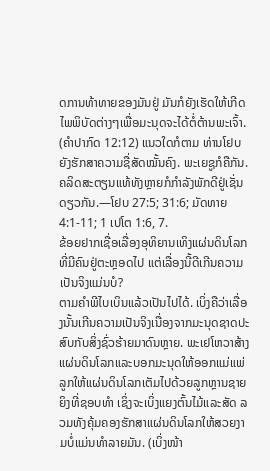ດການທ້າທາຍຂອງມັນຢູ່ ມັນກໍຍັງເຮັດໃຫ້ເກີດໄພພິບັດຕ່າງໆເພື່ອມະນຸດຈະໄດ້ຕໍ່ຕ້ານພະເຈົ້າ. (ຄຳປາກົດ 12:12) ແນວໃດກໍຕາມ ທ່ານໂຢບຍັງຮັກສາຄວາມຊື່ສັດໝັ້ນຄົງ. ພະເຍຊູກໍຄືກັນ. ຄລິດສະຕຽນແທ້ທັງຫຼາຍກໍກຳລັງພັກດີຢູ່ເຊັ່ນດຽວກັນ.—ໂຢບ 27:5; 31:6; ມັດທາຍ 4:1-11; 1 ເປໂຕ 1:6, 7.
ຂ້ອຍຢາກເຊື່ອເລື່ອງອຸທິຍານເທິງແຜ່ນດິນໂລກທີ່ມີຄົນຢູ່ຕະຫຼອດໄປ ແຕ່ເລື່ອງນີ້ດີເກີນຄວາມເປັນຈິງແມ່ນບໍ?
ຕາມຄຳພີໄບເບິນແລ້ວເປັນໄປໄດ້. ເບິ່ງຄືວ່າເລື່ອງນັ້ນເກີນຄວາມເປັນຈິງເນື່ອງຈາກມະນຸດຊາດປະສົບກັບສິ່ງຊົ່ວຮ້າຍມາດົນຫຼາຍ. ພະເຢໂຫວາສ້າງແຜ່ນດິນໂລກແລະບອກມະນຸດໃຫ້ອອກແມ່ແພ່ລູກໃຫ້ແຜ່ນດິນໂລກເຕັມໄປດ້ວຍລູກຫຼານຊາຍຍິງທີ່ຊອບທຳ ເຊິ່ງຈະເບິ່ງແຍງຕົ້ນໄມ້ແລະສັດ ລວມທັງຄຸ້ມຄອງຮັກສາແຜ່ນດິນໂລກໃຫ້ສວຍງາມບໍ່ແມ່ນທຳລາຍມັນ. (ເບິ່ງໜ້າ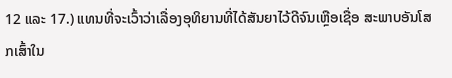12 ແລະ 17.) ແທນທີ່ຈະເວົ້າວ່າເລື່ອງອຸທິຍານທີ່ໄດ້ສັນຍາໄວ້ດີຈົນເຫຼືອເຊື່ອ ສະພາບອັນໂສກເສົ້າໃນ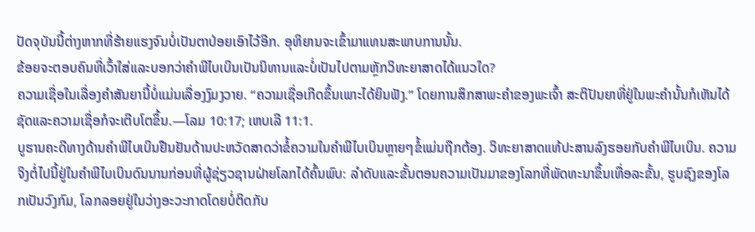ປັດຈຸບັນນີ້ຕ່າງຫາກທີ່ຮ້າຍແຮງຈົນບໍ່ເປັນຕາປ່ອຍເອົາໄວ້ອີກ. ອຸທິຍານຈະເຂົ້າມາແທນສະພາບການນັ້ນ.
ຂ້ອຍຈະຕອບຄົນທີ່ເວົ້າໃສ່ແລະບອກວ່າຄຳພີໄບເບິນເປັນນິທານແລະບໍ່ເປັນໄປຕາມຫຼັກວິທະຍາສາດໄດ້ແນວໃດ?
ຄວາມເຊື່ອໃນເລື່ອງຄຳສັນຍານີ້ບໍ່ແມ່ນເລື່ອງງົມງວາຍ. “ຄວາມເຊື່ອເກີດຂຶ້ນເພາະໄດ້ຍິນຟັງ.” ໂດຍການສຶກສາພະຄຳຂອງພະເຈົ້າ ສະຕິປັນຍາທີ່ຢູ່ໃນພະຄຳນັ້ນກໍເຫັນໄດ້ຊັດແລະຄວາມເຊື່ອກໍຈະເຕີບໂຕຂຶ້ນ.—ໂລມ 10:17; ເຫບເລີ 11:1.
ບູຮານຄະດີທາງດ້ານຄຳພີໄບເບິນຢືນຢັນດ້ານປະຫວັດສາດວ່າຂໍ້ຄວາມໃນຄຳພີໄບເບິນຫຼາຍໆຂໍ້ແມ່ນຖືກຕ້ອງ. ວິທະຍາສາດແທ້ປະສານລົງຮອຍກັບຄຳພີໄບເບິນ. ຄວາມຈິງຕໍ່ໄປນີ້ຢູ່ໃນຄຳພີໄບເບິນດົນນານກ່ອນທີ່ຜູ້ຊ່ຽວຊານຝ່າຍໂລກໄດ້ຄົ້ນພົບ: ລຳດັບແລະຂັ້ນຕອນຄວາມເປັນມາຂອງໂລກທີ່ພັດທະນາຂຶ້ນເທື່ອລະຂັ້ນ, ຮູບຊົງຂອງໂລກເປັນວົງກົມ, ໂລກລອຍຢູ່ໃນວ່າງອະວະກາດໂດຍບໍ່ຕິດກັບ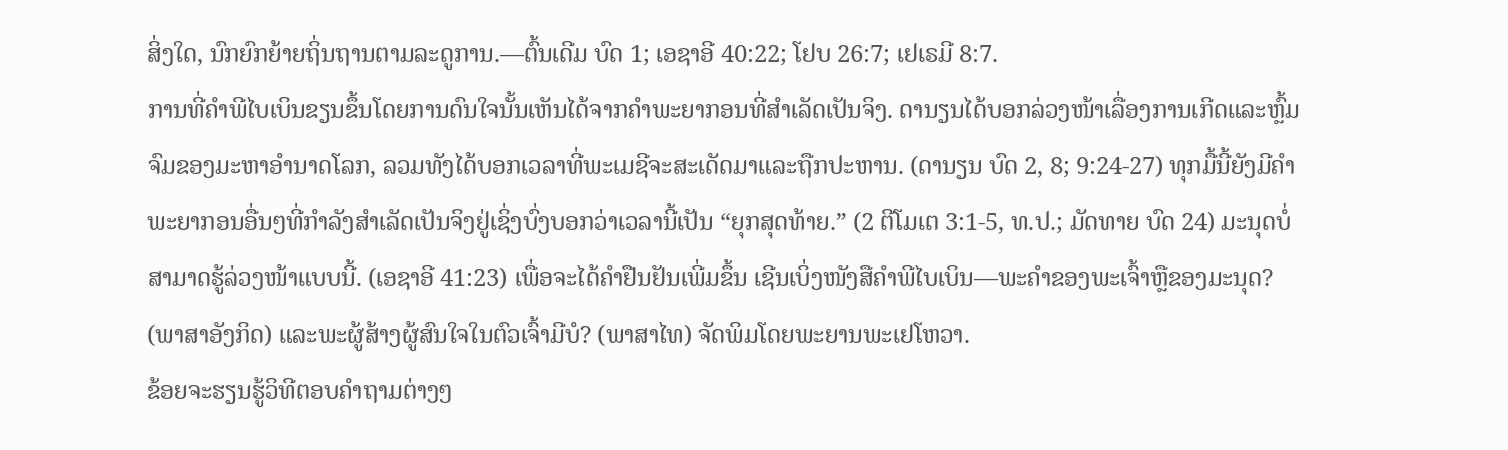ສິ່ງໃດ, ນົກຍົກຍ້າຍຖິ່ນຖານຕາມລະດູການ.—ຕົ້ນເດີມ ບົດ 1; ເອຊາອີ 40:22; ໂຢບ 26:7; ເຢເຣມີ 8:7.
ການທີ່ຄຳພີໄບເບິນຂຽນຂຶ້ນໂດຍການດົນໃຈນັ້ນເຫັນໄດ້ຈາກຄຳພະຍາກອນທີ່ສຳເລັດເປັນຈິງ. ດານຽນໄດ້ບອກລ່ວງໜ້າເລື່ອງການເກີດແລະຫຼົ້ມຈົມຂອງມະຫາອຳນາດໂລກ, ລວມທັງໄດ້ບອກເວລາທີ່ພະເມຊີຈະສະເດັດມາແລະຖືກປະຫານ. (ດານຽນ ບົດ 2, 8; 9:24-27) ທຸກມື້ນີ້ຍັງມີຄຳພະຍາກອນອື່ນໆທີ່ກຳລັງສຳເລັດເປັນຈິງຢູ່ເຊິ່ງບົ່ງບອກວ່າເວລານີ້ເປັນ “ຍຸກສຸດທ້າຍ.” (2 ຕີໂມເຕ 3:1-5, ທ.ປ.; ມັດທາຍ ບົດ 24) ມະນຸດບໍ່ສາມາດຮູ້ລ່ວງໜ້າແບບນີ້. (ເອຊາອີ 41:23) ເພື່ອຈະໄດ້ຄຳຢືນຢັນເພີ່ມຂຶ້ນ ເຊີນເບິ່ງໜັງສືຄຳພີໄບເບິນ—ພະຄຳຂອງພະເຈົ້າຫຼືຂອງມະນຸດ? (ພາສາອັງກິດ) ແລະພະຜູ້ສ້າງຜູ້ສົນໃຈໃນຕົວເຈົ້າມີບໍ? (ພາສາໄທ) ຈັດພິມໂດຍພະຍານພະເຢໂຫວາ.
ຂ້ອຍຈະຮຽນຮູ້ວິທີຕອບຄຳຖາມຕ່າງໆ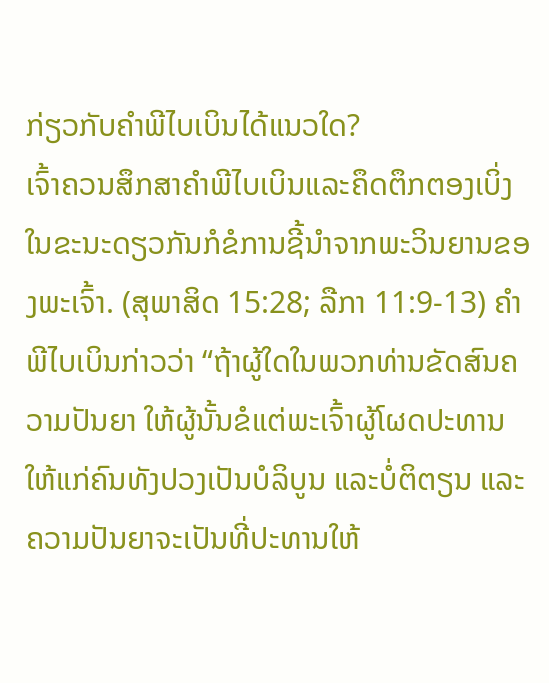ກ່ຽວກັບຄຳພີໄບເບິນໄດ້ແນວໃດ?
ເຈົ້າຄວນສຶກສາຄຳພີໄບເບິນແລະຄຶດຕຶກຕອງເບິ່ງ ໃນຂະນະດຽວກັນກໍຂໍການຊີ້ນຳຈາກພະວິນຍານຂອງພະເຈົ້າ. (ສຸພາສິດ 15:28; ລືກາ 11:9-13) ຄຳພີໄບເບິນກ່າວວ່າ “ຖ້າຜູ້ໃດໃນພວກທ່ານຂັດສົນຄວາມປັນຍາ ໃຫ້ຜູ້ນັ້ນຂໍແຕ່ພະເຈົ້າຜູ້ໂຜດປະທານໃຫ້ແກ່ຄົນທັງປວງເປັນບໍລິບູນ ແລະບໍ່ຕິຕຽນ ແລະຄວາມປັນຍາຈະເປັນທີ່ປະທານໃຫ້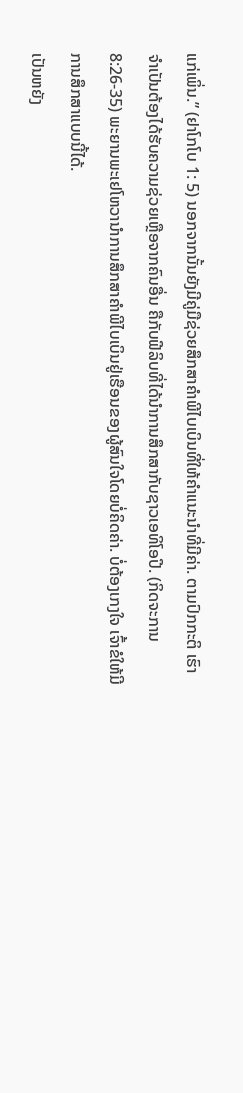ແກ່ເພິ່ນ.” (ຢາໂກໂບ 1: 5) ນອກຈາກນັ້ນຍັງມີຄູ່ມືຊ່ວຍສຶກສາຄຳພີໄບເບິນທີ່ໃຫ້ຄຳແນະນຳທີ່ມີຄ່າ. ຕາມປົກກະຕິ ເຮົາຈຳເປັນຕ້ອງໄດ້ຮັບຄວາມຊ່ວຍເຫຼືອຈາກຄົນອື່ນ ຄືກັບຟີລິບທີ່ໄດ້ນຳການສຶກສາກັບຊາວເອທິໂອປີ. (ກິດຈະການ 8:26-35) ພະຍານພະເຢໂຫວານຳການສຶກສາຄຳພີໄບເບິນຢູ່ເຮືອນຂອງຜູ້ສົນໃຈໂດຍບໍ່ຄິດຄ່າ. ບໍ່ຕ້ອງເກງໃຈ ເຈົ້າຂໍໃຫ້ມີການສຶກສາແບບນີ້ໄດ້.
ເປັນຫຍັງ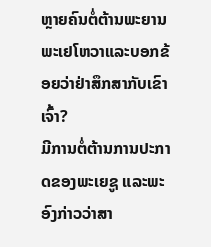ຫຼາຍຄົນຕໍ່ຕ້ານພະຍານພະເຢໂຫວາແລະບອກຂ້ອຍວ່າຢ່າສຶກສາກັບເຂົາເຈົ້າ?
ມີການຕໍ່ຕ້ານການປະກາດຂອງພະເຍຊູ ແລະພະອົງກ່າວວ່າສາ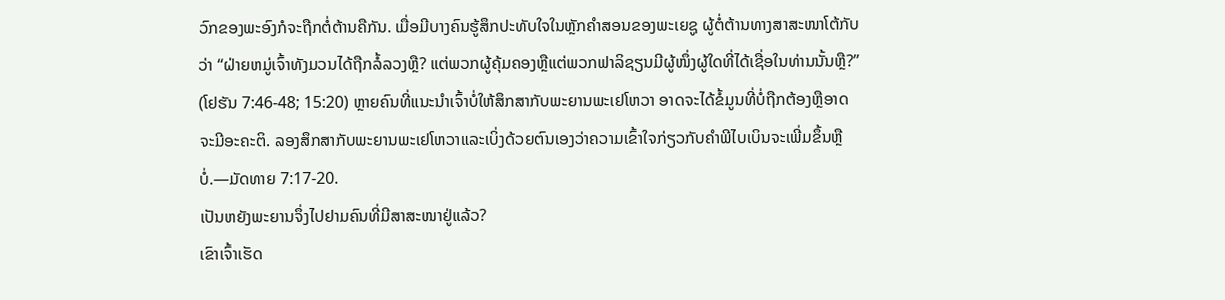ວົກຂອງພະອົງກໍຈະຖືກຕໍ່ຕ້ານຄືກັນ. ເມື່ອມີບາງຄົນຮູ້ສຶກປະທັບໃຈໃນຫຼັກຄຳສອນຂອງພະເຍຊູ ຜູ້ຕໍ່ຕ້ານທາງສາສະໜາໂຕ້ກັບວ່າ “ຝ່າຍຫມູ່ເຈົ້າທັງມວນໄດ້ຖືກລໍ້ລວງຫຼື? ແຕ່ພວກຜູ້ຄຸ້ມຄອງຫຼືແຕ່ພວກຟາລິຊຽນມີຜູ້ໜຶ່ງຜູ້ໃດທີ່ໄດ້ເຊື່ອໃນທ່ານນັ້ນຫຼື?” (ໂຢຮັນ 7:46-48; 15:20) ຫຼາຍຄົນທີ່ແນະນຳເຈົ້າບໍ່ໃຫ້ສຶກສາກັບພະຍານພະເຢໂຫວາ ອາດຈະໄດ້ຂໍ້ມູນທີ່ບໍ່ຖືກຕ້ອງຫຼືອາດຈະມີອະຄະຕິ. ລອງສຶກສາກັບພະຍານພະເຢໂຫວາແລະເບິ່ງດ້ວຍຕົນເອງວ່າຄວາມເຂົ້າໃຈກ່ຽວກັບຄຳພີໄບເບິນຈະເພີ່ມຂຶ້ນຫຼືບໍ່.—ມັດທາຍ 7:17-20.
ເປັນຫຍັງພະຍານຈຶ່ງໄປຢາມຄົນທີ່ມີສາສະໜາຢູ່ແລ້ວ?
ເຂົາເຈົ້າເຮັດ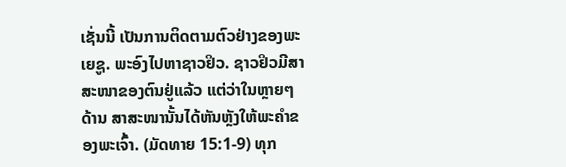ເຊັ່ນນີ້ ເປັນການຕິດຕາມຕົວຢ່າງຂອງພະເຍຊູ. ພະອົງໄປຫາຊາວຢິວ. ຊາວຢິວມີສາສະໜາຂອງຕົນຢູ່ແລ້ວ ແຕ່ວ່າໃນຫຼາຍໆດ້ານ ສາສະໜານັ້ນໄດ້ຫັນຫຼັງໃຫ້ພະຄຳຂອງພະເຈົ້າ. (ມັດທາຍ 15:1-9) ທຸກ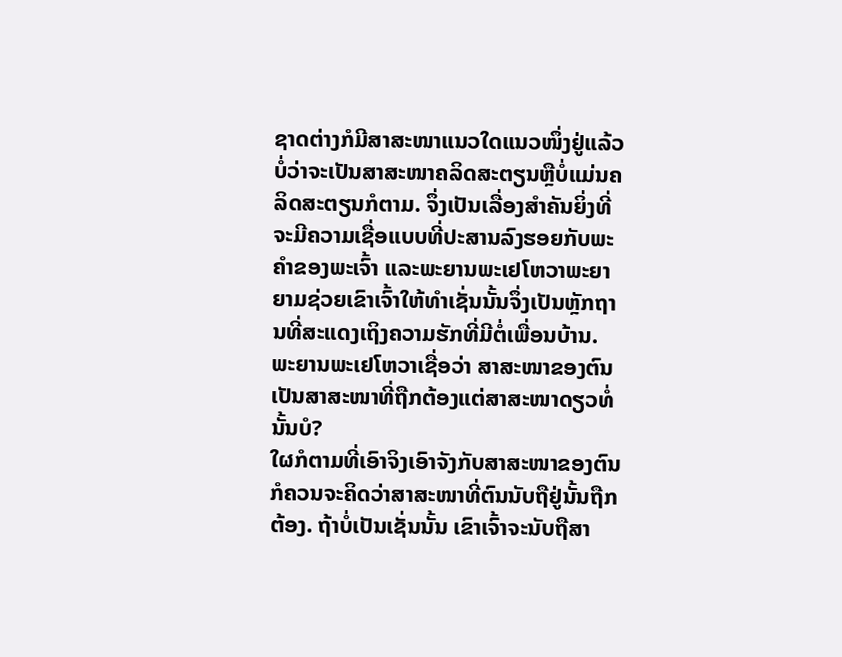ຊາດຕ່າງກໍມີສາສະໜາແນວໃດແນວໜຶ່ງຢູ່ແລ້ວ ບໍ່ວ່າຈະເປັນສາສະໜາຄລິດສະຕຽນຫຼືບໍ່ແມ່ນຄລິດສະຕຽນກໍຕາມ. ຈຶ່ງເປັນເລື່ອງສຳຄັນຍິ່ງທີ່ຈະມີຄວາມເຊື່ອແບບທີ່ປະສານລົງຮອຍກັບພະຄຳຂອງພະເຈົ້າ ແລະພະຍານພະເຢໂຫວາພະຍາຍາມຊ່ວຍເຂົາເຈົ້າໃຫ້ທຳເຊັ່ນນັ້ນຈຶ່ງເປັນຫຼັກຖານທີ່ສະແດງເຖິງຄວາມຮັກທີ່ມີຕໍ່ເພື່ອນບ້ານ.
ພະຍານພະເຢໂຫວາເຊື່ອວ່າ ສາສະໜາຂອງຕົນເປັນສາສະໜາທີ່ຖືກຕ້ອງແຕ່ສາສະໜາດຽວທໍ່ນັ້ນບໍ?
ໃຜກໍຕາມທີ່ເອົາຈິງເອົາຈັງກັບສາສະໜາຂອງຕົນກໍຄວນຈະຄິດວ່າສາສະໜາທີ່ຕົນນັບຖືຢູ່ນັ້ນຖືກຕ້ອງ. ຖ້າບໍ່ເປັນເຊັ່ນນັ້ນ ເຂົາເຈົ້າຈະນັບຖືສາ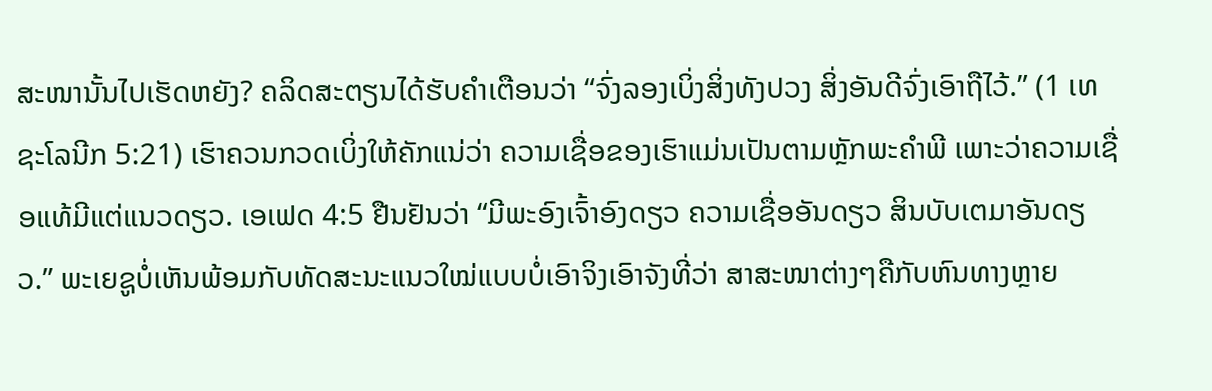ສະໜານັ້ນໄປເຮັດຫຍັງ? ຄລິດສະຕຽນໄດ້ຮັບຄຳເຕືອນວ່າ “ຈົ່ງລອງເບິ່ງສິ່ງທັງປວງ ສິ່ງອັນດີຈົ່ງເອົາຖືໄວ້.” (1 ເທຊະໂລນີກ 5:21) ເຮົາຄວນກວດເບິ່ງໃຫ້ຄັກແນ່ວ່າ ຄວາມເຊື່ອຂອງເຮົາແມ່ນເປັນຕາມຫຼັກພະຄຳພີ ເພາະວ່າຄວາມເຊື່ອແທ້ມີແຕ່ແນວດຽວ. ເອເຟດ 4:5 ຢືນຢັນວ່າ “ມີພະອົງເຈົ້າອົງດຽວ ຄວາມເຊື່ອອັນດຽວ ສິນບັບເຕມາອັນດຽວ.” ພະເຍຊູບໍ່ເຫັນພ້ອມກັບທັດສະນະແນວໃໝ່ແບບບໍ່ເອົາຈິງເອົາຈັງທີ່ວ່າ ສາສະໜາຕ່າງໆຄືກັບຫົນທາງຫຼາຍ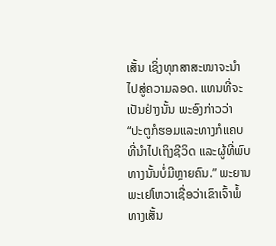ເສັ້ນ ເຊິ່ງທຸກສາສະໜາຈະນຳໄປສູ່ຄວາມລອດ. ແທນທີ່ຈະເປັນຢ່າງນັ້ນ ພະອົງກ່າວວ່າ “ປະຕູກໍຮອມແລະທາງກໍແຄບທີ່ນຳໄປເຖິງຊີວິດ ແລະຜູ້ທີ່ພົບທາງນັ້ນບໍ່ມີຫຼາຍຄົນ.” ພະຍານພະເຢໂຫວາເຊື່ອວ່າເຂົາເຈົ້າພໍ້ທາງເສັ້ນ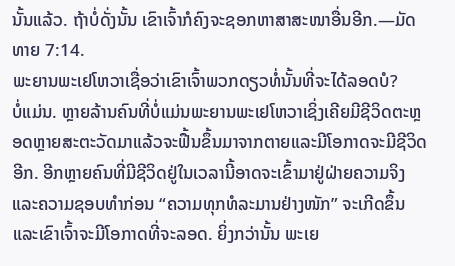ນັ້ນແລ້ວ. ຖ້າບໍ່ດັ່ງນັ້ນ ເຂົາເຈົ້າກໍຄົງຈະຊອກຫາສາສະໜາອື່ນອີກ.—ມັດທາຍ 7:14.
ພະຍານພະເຢໂຫວາເຊື່ອວ່າເຂົາເຈົ້າພວກດຽວທໍ່ນັ້ນທີ່ຈະໄດ້ລອດບໍ?
ບໍ່ແມ່ນ. ຫຼາຍລ້ານຄົນທີ່ບໍ່ແມ່ນພະຍານພະເຢໂຫວາເຊິ່ງເຄີຍມີຊີວິດຕະຫຼອດຫຼາຍສະຕະວັດມາແລ້ວຈະຟື້ນຂຶ້ນມາຈາກຕາຍແລະມີໂອກາດຈະມີຊີວິດອີກ. ອີກຫຼາຍຄົນທີ່ມີຊີວິດຢູ່ໃນເວລານີ້ອາດຈະເຂົ້າມາຢູ່ຝ່າຍຄວາມຈິງແລະຄວາມຊອບທຳກ່ອນ “ຄວາມທຸກທໍລະມານຢ່າງໜັກ” ຈະເກີດຂຶ້ນແລະເຂົາເຈົ້າຈະມີໂອກາດທີ່ຈະລອດ. ຍິ່ງກວ່ານັ້ນ ພະເຍ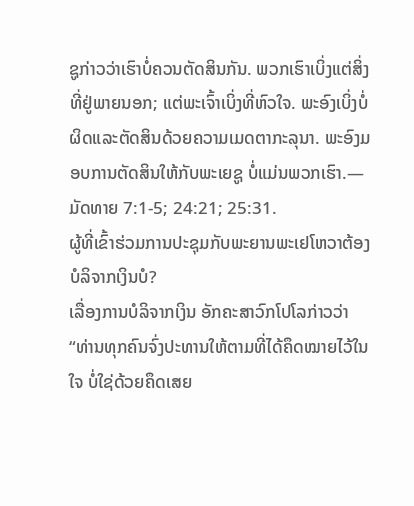ຊູກ່າວວ່າເຮົາບໍ່ຄວນຕັດສິນກັນ. ພວກເຮົາເບິ່ງແຕ່ສິ່ງທີ່ຢູ່ພາຍນອກ; ແຕ່ພະເຈົ້າເບິ່ງທີ່ຫົວໃຈ. ພະອົງເບິ່ງບໍ່ຜິດແລະຕັດສິນດ້ວຍຄວາມເມດຕາກະລຸນາ. ພະອົງມອບການຕັດສິນໃຫ້ກັບພະເຍຊູ ບໍ່ແມ່ນພວກເຮົາ.—ມັດທາຍ 7:1-5; 24:21; 25:31.
ຜູ້ທີ່ເຂົ້າຮ່ວມການປະຊຸມກັບພະຍານພະເຢໂຫວາຕ້ອງບໍລິຈາກເງິນບໍ?
ເລື່ອງການບໍລິຈາກເງິນ ອັກຄະສາວົກໂປໂລກ່າວວ່າ “ທ່ານທຸກຄົນຈົ່ງປະທານໃຫ້ຕາມທີ່ໄດ້ຄຶດໝາຍໄວ້ໃນໃຈ ບໍ່ໃຊ່ດ້ວຍຄຶດເສຍ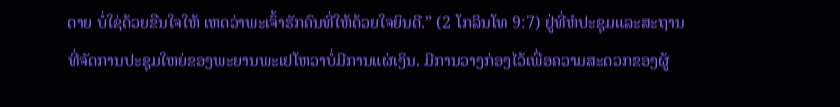ດາຍ ບໍ່ໃຊ່ດ້ວຍຂືນໃຈໃຫ້ ເຫດວ່າພະເຈົ້າຮັກຄົນທີ່ໃຫ້ດ້ວຍໃຈຍິນດີ.” (2 ໂກລິນໂທ 9:7) ຢູ່ທີ່ຫໍປະຊຸມແລະສະຖານທີ່ຈັດການປະຊຸມໃຫຍ່ຂອງພະຍານພະເຢໂຫວາບໍ່ມີການແຜ່ເງິນ. ມີການວາງກ່ອງໄວ້ເພື່ອຄວາມສະດວກຂອງຜູ້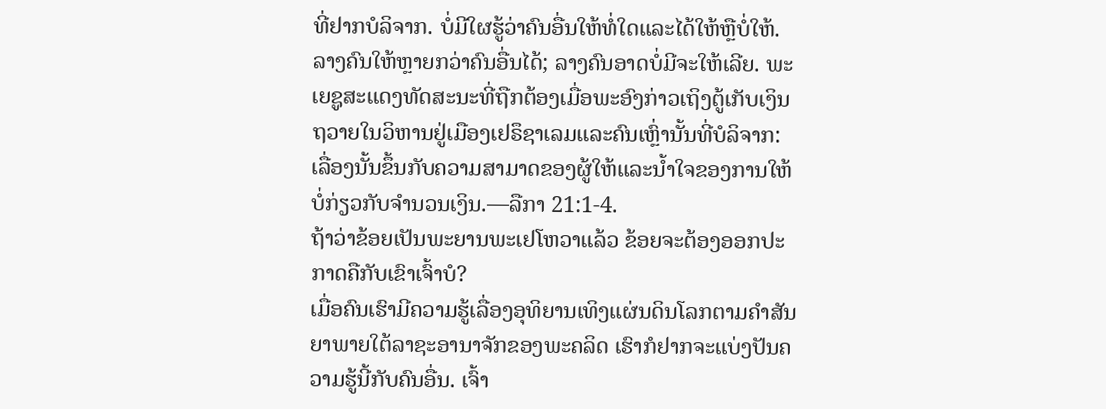ທີ່ຢາກບໍລິຈາກ. ບໍ່ມີໃຜຮູ້ວ່າຄົນອື່ນໃຫ້ທໍ່ໃດແລະໄດ້ໃຫ້ຫຼືບໍ່ໃຫ້. ລາງຄົນໃຫ້ຫຼາຍກວ່າຄົນອື່ນໄດ້; ລາງຄົນອາດບໍ່ມີຈະໃຫ້ເລີຍ. ພະເຍຊູສະແດງທັດສະນະທີ່ຖືກຕ້ອງເມື່ອພະອົງກ່າວເຖິງຕູ້ເກັບເງິນຖວາຍໃນວິຫານຢູ່ເມືອງເຢຣຶຊາເລມແລະຄົນເຫຼົ່ານັ້ນທີ່ບໍລິຈາກ: ເລື່ອງນັ້ນຂຶ້ນກັບຄວາມສາມາດຂອງຜູ້ໃຫ້ແລະນ້ຳໃຈຂອງການໃຫ້ ບໍ່ກ່ຽວກັບຈຳນວນເງິນ.—ລືກາ 21:1-4.
ຖ້າວ່າຂ້ອຍເປັນພະຍານພະເຢໂຫວາແລ້ວ ຂ້ອຍຈະຕ້ອງອອກປະກາດຄືກັບເຂົາເຈົ້າບໍ?
ເມື່ອຄົນເຮົາມີຄວາມຮູ້ເລື່ອງອຸທິຍານເທິງແຜ່ນດິນໂລກຕາມຄຳສັນຍາພາຍໃຕ້ລາຊະອານາຈັກຂອງພະຄລິດ ເຮົາກໍຢາກຈະແບ່ງປັນຄວາມຮູ້ນີ້ກັບຄົນອື່ນ. ເຈົ້າ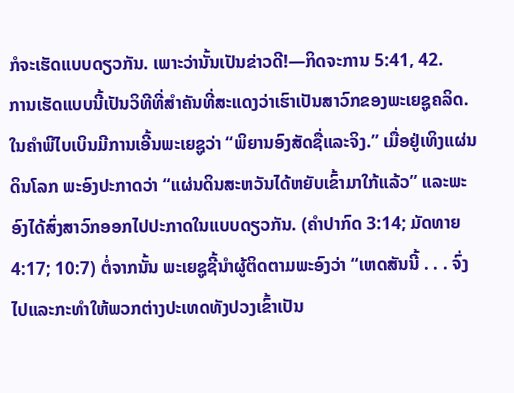ກໍຈະເຮັດແບບດຽວກັນ. ເພາະວ່ານັ້ນເປັນຂ່າວດີ!—ກິດຈະການ 5:41, 42.
ການເຮັດແບບນີ້ເປັນວິທີທີ່ສຳຄັນທີ່ສະແດງວ່າເຮົາເປັນສາວົກຂອງພະເຍຊູຄລິດ. ໃນຄຳພີໄບເບິນມີການເອີ້ນພະເຍຊູວ່າ “ພິຍານອົງສັດຊື່ແລະຈິງ.” ເມື່ອຢູ່ເທິງແຜ່ນດິນໂລກ ພະອົງປະກາດວ່າ “ແຜ່ນດິນສະຫວັນໄດ້ຫຍັບເຂົ້າມາໃກ້ແລ້ວ” ແລະພະອົງໄດ້ສົ່ງສາວົກອອກໄປປະກາດໃນແບບດຽວກັນ. (ຄຳປາກົດ 3:14; ມັດທາຍ 4:17; 10:7) ຕໍ່ຈາກນັ້ນ ພະເຍຊູຊີ້ນຳຜູ້ຕິດຕາມພະອົງວ່າ “ເຫດສັນນີ້ . . . ຈົ່ງໄປແລະກະທຳໃຫ້ພວກຕ່າງປະເທດທັງປວງເຂົ້າເປັນ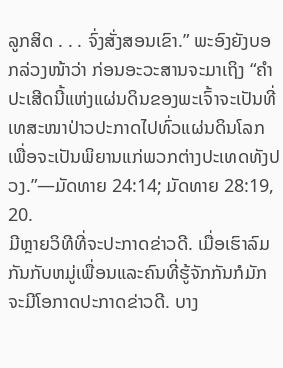ລູກສິດ . . . ຈົ່ງສັ່ງສອນເຂົາ.” ພະອົງຍັງບອກລ່ວງໜ້າວ່າ ກ່ອນອະວະສານຈະມາເຖິງ “ຄຳປະເສີດນີ້ແຫ່ງແຜ່ນດິນຂອງພະເຈົ້າຈະເປັນທີ່ເທສະໜາປ່າວປະກາດໄປທົ່ວແຜ່ນດິນໂລກ ເພື່ອຈະເປັນພິຍານແກ່ພວກຕ່າງປະເທດທັງປວງ.”—ມັດທາຍ 24:14; ມັດທາຍ 28:19, 20.
ມີຫຼາຍວິທີທີ່ຈະປະກາດຂ່າວດີ. ເມື່ອເຮົາລົມກັນກັບຫມູ່ເພື່ອນແລະຄົນທີ່ຮູ້ຈັກກັນກໍມັກຈະມີໂອກາດປະກາດຂ່າວດີ. ບາງ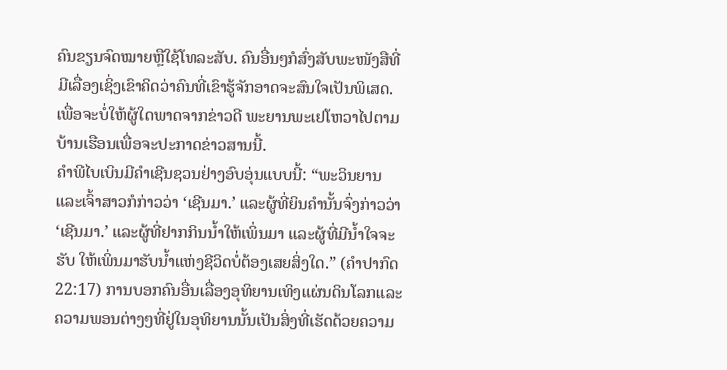ຄົນຂຽນຈົດໝາຍຫຼືໃຊ້ໂທລະສັບ. ຄົນອື່ນໆກໍສົ່ງສັບພະໜັງສືທີ່ມີເລື່ອງເຊິ່ງເຂົາຄິດວ່າຄົນທີ່ເຂົາຮູ້ຈັກອາດຈະສົນໃຈເປັນພິເສດ. ເພື່ອຈະບໍ່ໃຫ້ຜູ້ໃດພາດຈາກຂ່າວດີ ພະຍານພະເຢໂຫວາໄປຕາມບ້ານເຮືອນເພື່ອຈະປະກາດຂ່າວສານນີ້.
ຄຳພີໄບເບິນມີຄຳເຊີນຊວນຢ່າງອົບອຸ່ນແບບນີ້: “ພະວິນຍານແລະເຈົ້າສາວກໍກ່າວວ່າ ‘ເຊີນມາ.’ ແລະຜູ້ທີ່ຍິນຄຳນັ້ນຈົ່ງກ່າວວ່າ ‘ເຊີນມາ.’ ແລະຜູ້ທີ່ຢາກກິນນ້ຳໃຫ້ເພິ່ນມາ ແລະຜູ້ທີ່ມີນ້ຳໃຈຈະຮັບ ໃຫ້ເພິ່ນມາຮັບນ້ຳແຫ່ງຊີວິດບໍ່ຕ້ອງເສຍສິ່ງໃດ.” (ຄຳປາກົດ 22:17) ການບອກຄົນອື່ນເລື່ອງອຸທິຍານເທິງແຜ່ນດິນໂລກແລະຄວາມພອນຕ່າງໆທີ່ຢູ່ໃນອຸທິຍານນັ້ນເປັນສິ່ງທີ່ເຮັດດ້ວຍຄວາມ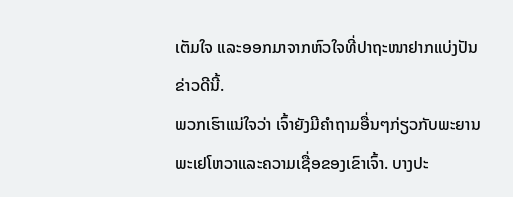ເຕັມໃຈ ແລະອອກມາຈາກຫົວໃຈທີ່ປາຖະໜາຢາກແບ່ງປັນຂ່າວດີນີ້.
ພວກເຮົາແນ່ໃຈວ່າ ເຈົ້າຍັງມີຄຳຖາມອື່ນໆກ່ຽວກັບພະຍານພະເຢໂຫວາແລະຄວາມເຊື່ອຂອງເຂົາເຈົ້າ. ບາງປະ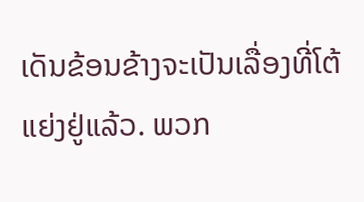ເດັນຂ້ອນຂ້າງຈະເປັນເລື່ອງທີ່ໂຕ້ແຍ່ງຢູ່ແລ້ວ. ພວກ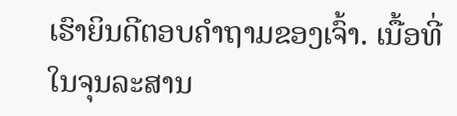ເຮົາຍິນດີຕອບຄຳຖາມຂອງເຈົ້າ. ເນື້ອທີ່ໃນຈຸນລະສານ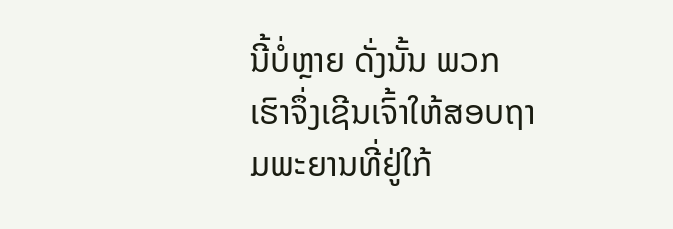ນີ້ບໍ່ຫຼາຍ ດັ່ງນັ້ນ ພວກເຮົາຈຶ່ງເຊີນເຈົ້າໃຫ້ສອບຖາມພະຍານທີ່ຢູ່ໃກ້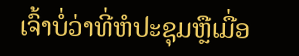ເຈົ້າບໍ່ວ່າທີ່ຫໍປະຊຸມຫຼືເມື່ອ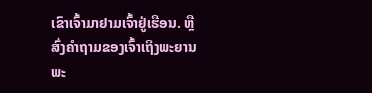ເຂົາເຈົ້າມາຢາມເຈົ້າຢູ່ເຮືອນ. ຫຼືສົ່ງຄຳຖາມຂອງເຈົ້າເຖິງພະຍານພະ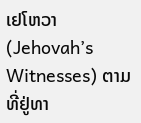ເຢໂຫວາ (Jehovah’s Witnesses) ຕາມທີ່ຢູ່ທາ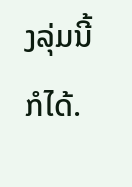ງລຸ່ມນີ້ກໍໄດ້.